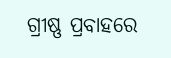ଗ୍ରୀଷ୍ଣ ପ୍ରବାହରେ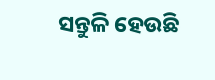ସନ୍ତୁଳି ହେଉଛି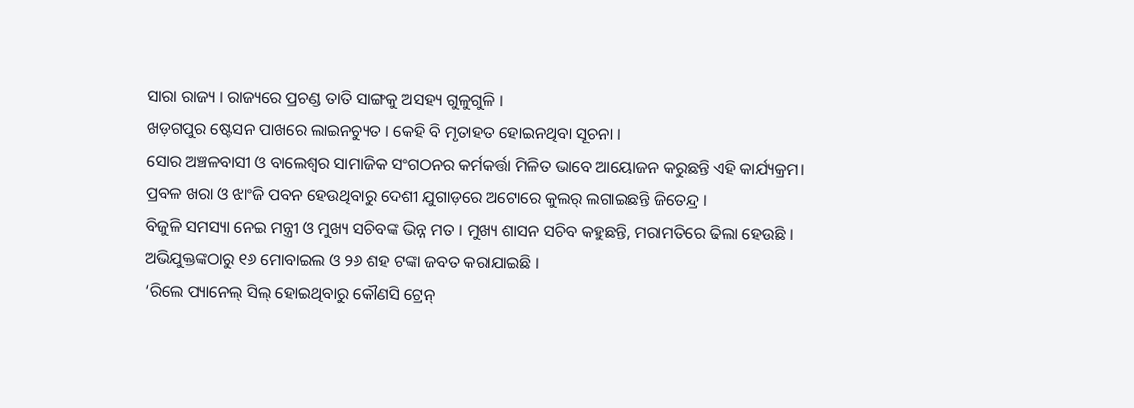ସାରା ରାଜ୍ୟ । ରାଜ୍ୟରେ ପ୍ରଚଣ୍ଡ ତାତି ସାଙ୍ଗକୁ ଅସହ୍ୟ ଗୁଳୁଗୁଳି ।
ଖଡ଼ଗପୁର ଷ୍ଟେସନ ପାଖରେ ଲାଇନଚ୍ୟୁତ । କେହି ବି ମୃତାହତ ହୋଇନଥିବା ସୂଚନା ।
ସୋର ଅଞ୍ଚଳବାସୀ ଓ ବାଲେଶ୍ୱର ସାମାଜିକ ସଂଗଠନର କର୍ମକର୍ତ୍ତା ମିଳିତ ଭାବେ ଆୟୋଜନ କରୁଛନ୍ତି ଏହି କାର୍ଯ୍ୟକ୍ରମ।
ପ୍ରବଳ ଖରା ଓ ଝାଂଜି ପବନ ହେଉଥିବାରୁ ଦେଶୀ ଯୁଗାଡ଼ରେ ଅଟୋରେ କୁଲର୍ ଲଗାଇଛନ୍ତି ଜିତେନ୍ଦ୍ର ।
ବିଜୁଳି ସମସ୍ୟା ନେଇ ମନ୍ତ୍ରୀ ଓ ମୁଖ୍ୟ ସଚିବଙ୍କ ଭିନ୍ନ ମତ । ମୁଖ୍ୟ ଶାସନ ସଚିବ କହୁଛନ୍ତି, ମରାମତିରେ ଢିଲା ହେଉଛି ।
ଅଭିଯୁକ୍ତଙ୍କଠାରୁ ୧୬ ମୋବାଇଲ ଓ ୨୬ ଶହ ଟଙ୍କା ଜବତ କରାଯାଇଛି ।
‘ରିଲେ ପ୍ୟାନେଲ୍ ସିଲ୍ ହୋଇଥିବାରୁ କୌଣସି ଟ୍ରେନ୍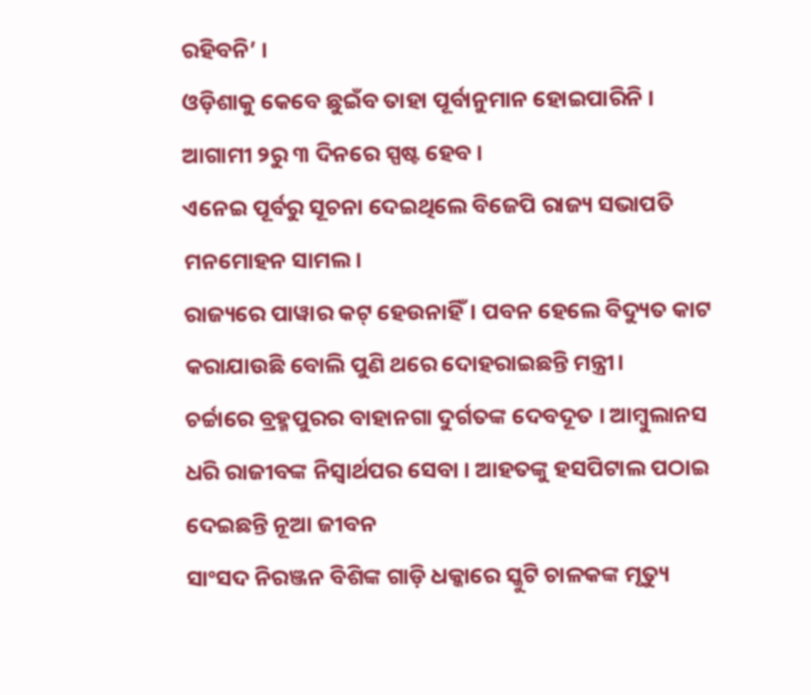ରହିବନି’ ।
ଓଡ଼ିଶାକୁ କେବେ ଛୁଇଁବ ତାହା ପୂର୍ବାନୁମାନ ହୋଇପାରିନି । ଆଗାମୀ ୨ରୁ ୩ ଦିନରେ ସ୍ପଷ୍ଟ ହେବ ।
ଏନେଇ ପୂର୍ବରୁ ସୂଚନା ଦେଇଥିଲେ ବିଜେପି ରାଜ୍ୟ ସଭାପତି ମନମୋହନ ସାମଲ।
ରାଜ୍ୟରେ ପାୱାର କଟ୍ ହେଉନାହିଁ। ପବନ ହେଲେ ବିଦ୍ୟୁତ କାଟ କରାଯାଉଛି ବୋଲି ପୁଣି ଥରେ ଦୋହରାଇଛନ୍ତି ମନ୍ତ୍ରୀ।
ଚର୍ଚ୍ଚାରେ ବ୍ରହ୍ମପୁରର ବାହାନଗା ଦୁର୍ଗତଙ୍କ ଦେବଦୂତ । ଆମ୍ବୁଲାନସ ଧରି ରାଜୀବଙ୍କ ନିସ୍ୱାର୍ଥପର ସେବା । ଆହତଙ୍କୁ ହସପିଟାଲ ପଠାଇ ଦେଇଛନ୍ତି ନୂଆ ଜୀବନ
ସାଂସଦ ନିରଞ୍ଜନ ବିଶିଙ୍କ ଗାଡ଼ି ଧକ୍କାରେ ସ୍କୁଟି ଚାଳକଙ୍କ ମୃତ୍ୟୁ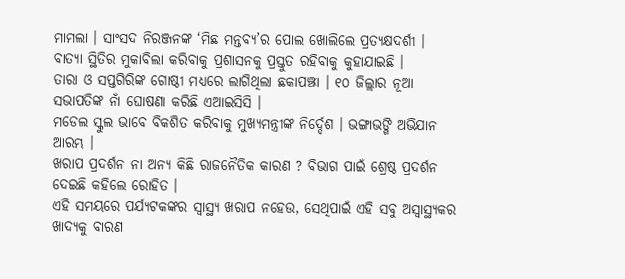ମାମଲା । ସାଂସଦ ନିରଞ୍ଜନଙ୍କ ‘ମିଛ ମନ୍ତବ୍ୟ’ର ପୋଲ ଖୋଲିଲେ ପ୍ରତ୍ୟକ୍ଷଦର୍ଶୀ ।
ବାତ୍ୟା ସ୍ଥିତିର ମୁକାବିଲା କରିବାକୁ ପ୍ରଶାସନକୁ ପ୍ରସ୍ତୁତ ରହିବାକୁ କୁହାଯାଇଛି ।
ତାରା ଓ ସପ୍ତଗିରିଙ୍କ ଗୋଷ୍ଠୀ ମଧ୍ୟରେ ଲାଗିଥିଲା ଛକାପଞ୍ଝା । ୧୦ ଜିଲ୍ଲାର ନୂଆ ସଭାପତିଙ୍କ ନାଁ ଘୋଷଣା କରିଛି ଏଆଇସିସି ।
ମଡେଲ ସ୍କୁଲ ଭାବେ ବିକଶିତ କରିବାକୁ ମୁଖ୍ୟମନ୍ତ୍ରୀଙ୍କ ନିର୍ଦ୍ଦେଶ । ଭଙ୍ଗାଭଙ୍ଗି ଅଭିଯାନ ଆରମ୍ଭ ।
ଖରାପ ପ୍ରଦର୍ଶନ ନା ଅନ୍ୟ କିଛି ରାଜନୈତିକ କାରଣ ? ବିଭାଗ ପାଇଁ ଶ୍ରେଷ୍ଠ ପ୍ରଦର୍ଶନ ଦେଇଛି କହିଲେ ରୋହିତ ।
ଏହି ସମୟରେ ପର୍ଯ୍ୟଟକଙ୍କର ସ୍ୱାସ୍ଥ୍ୟ ଖରାପ ନହେଉ, ସେଥିପାଇଁ ଏହି ସବୁ ଅସ୍ୱାସ୍ଥ୍ୟକର ଖାଦ୍ୟକୁ ବାରଣ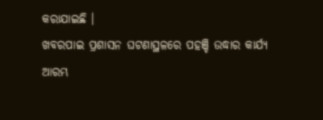କରାଯାଇଛି ।
ଖବରପାଇ ପ୍ରଶାସନ ଘଟଣାସ୍ଥଳରେ ପହଞ୍ଚି ଉଦ୍ଧାର କାର୍ଯ୍ୟ ଆରମ୍ଭ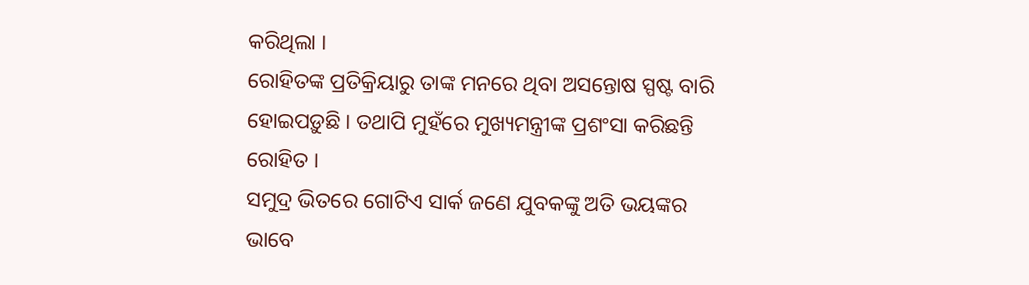କରିଥିଲା ।
ରୋହିତଙ୍କ ପ୍ରତିକ୍ରିୟାରୁ ତାଙ୍କ ମନରେ ଥିବା ଅସନ୍ତୋଷ ସ୍ପଷ୍ଟ ବାରି ହୋଇପଡ଼ୁଛି । ତଥାପି ମୁହଁରେ ମୁଖ୍ୟମନ୍ତ୍ରୀଙ୍କ ପ୍ରଶଂସା କରିଛନ୍ତି ରୋହିତ ।
ସମୁଦ୍ର ଭିତରେ ଗୋଟିଏ ସାର୍କ ଜଣେ ଯୁବକଙ୍କୁ ଅତି ଭୟଙ୍କର ଭାବେ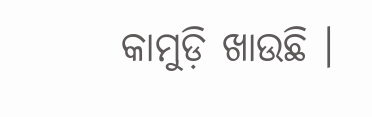କାମୁଡ଼ି ଖାଉଛି ।